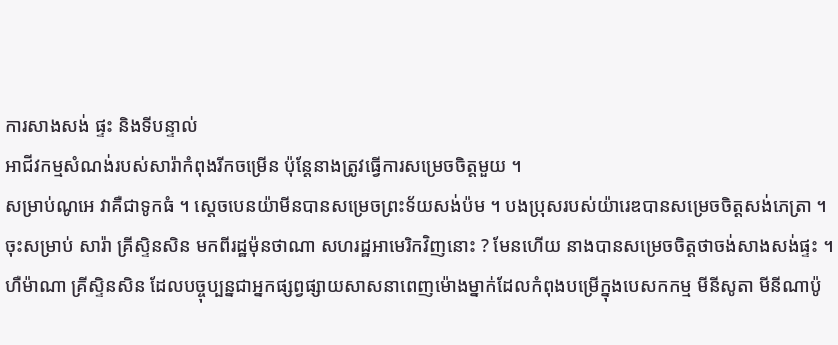ការសាងសង់ ផ្ទះ និងទីបន្ទាល់
អាជីវកម្មសំណង់របស់សារ៉ាកំពុងរីកចម្រើន ប៉ុន្តែនាងត្រូវធ្វើការសម្រេចចិត្តមួយ ។
សម្រាប់ណូអេ វាគឺជាទូកធំ ។ ស្តេចបេនយ៉ាមីនបានសម្រេចព្រះទ័យសង់ប៉ម ។ បងប្រុសរបស់យ៉ារេឌបានសម្រេចចិត្តសង់ភេត្រា ។ ចុះសម្រាប់ សារ៉ា គ្រីស្ទិនសិន មកពីរដ្ឋម៉ុនថាណា សហរដ្ឋអាមេរិកវិញនោះ ? មែនហើយ នាងបានសម្រេចចិត្តថាចង់សាងសង់ផ្ទះ ។
ហឺម៉ាណា គ្រីស្ទិនសិន ដែលបច្ចុប្បន្នជាអ្នកផ្សព្វផ្សាយសាសនាពេញម៉ោងម្នាក់ដែលកំពុងបម្រើក្នុងបេសកកម្ម មីនីសូតា មីនីណាប៉ូ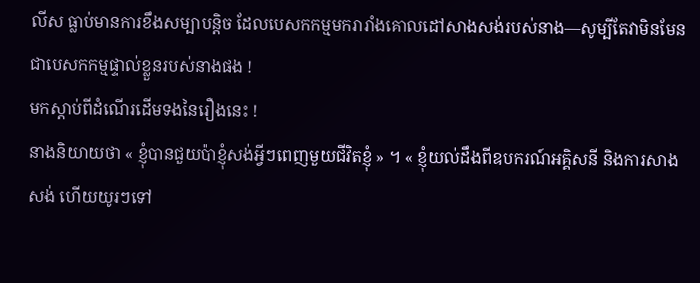លីស ធ្លាប់មានការខឹងសម្បាបន្តិច ដែលបេសកកម្មមករារាំងគោលដៅសាងសង់របស់នាង—សូម្បីតែវាមិនមែនជាបេសកកម្មផ្ទាល់ខ្លួនរបស់នាងផង !
មកស្ដាប់ពីដំណើរដើមទងនៃរឿងនេះ !
នាងនិយាយថា « ខ្ញុំបានជួយប៉ាខ្ញុំសង់អ្វីៗពេញមួយជីវិតខ្ញុំ » ។ « ខ្ញុំយល់ដឹងពីឧបករណ៍អគ្គិសនី និងការសាងសង់ ហើយយូរៗទៅ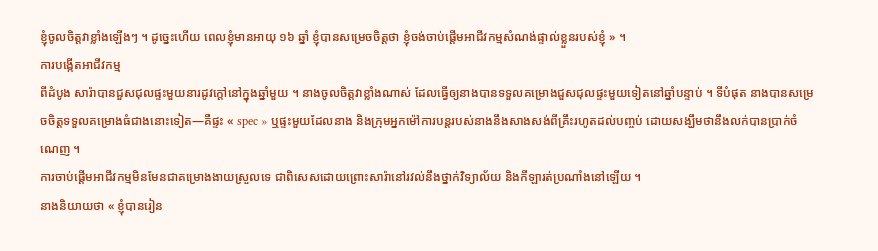ខ្ញុំចូលចិត្តវាខ្លាំងឡើងៗ ។ ដូច្នេះហើយ ពេលខ្ញុំមានអាយុ ១៦ ឆ្នាំ ខ្ញុំបានសម្រេចចិត្តថា ខ្ញុំចង់ចាប់ផ្ដើមអាជីវកម្មសំណង់ផ្ទាល់ខ្លួនរបស់ខ្ញុំ » ។
ការបង្កើតអាជីវកម្ម
ពីដំបូង សារ៉ាបានជួសជុលផ្ទះមួយនារដូវក្តៅនៅក្នុងឆ្នាំមួយ ។ នាងចូលចិត្តវាខ្លាំងណាស់ ដែលធ្វើឲ្យនាងបានទទួលគម្រោងជួសជុលផ្ទះមួយទៀតនៅឆ្នាំបន្ទាប់ ។ ទីបំផុត នាងបានសម្រេចចិត្តទទួលគម្រោងធំជាងនោះទៀត—គឺផ្ទះ « spec » ឬផ្ទះមួយដែលនាង និងក្រុមអ្នកម៉ៅការបន្តរបស់នាងនឹងសាងសង់ពីគ្រឹះរហូតដល់បញ្ចប់ ដោយសង្ឃឹមថានឹងលក់បានប្រាក់ចំណេញ ។
ការចាប់ផ្ដើមអាជីវកម្មមិនមែនជាគម្រោងងាយស្រួលទេ ជាពិសេសដោយព្រោះសារ៉ានៅរវល់នឹងថ្នាក់វិទ្យាល័យ និងកីឡារត់ប្រណាំងនៅឡើយ ។
នាងនិយាយថា « ខ្ញុំបានរៀន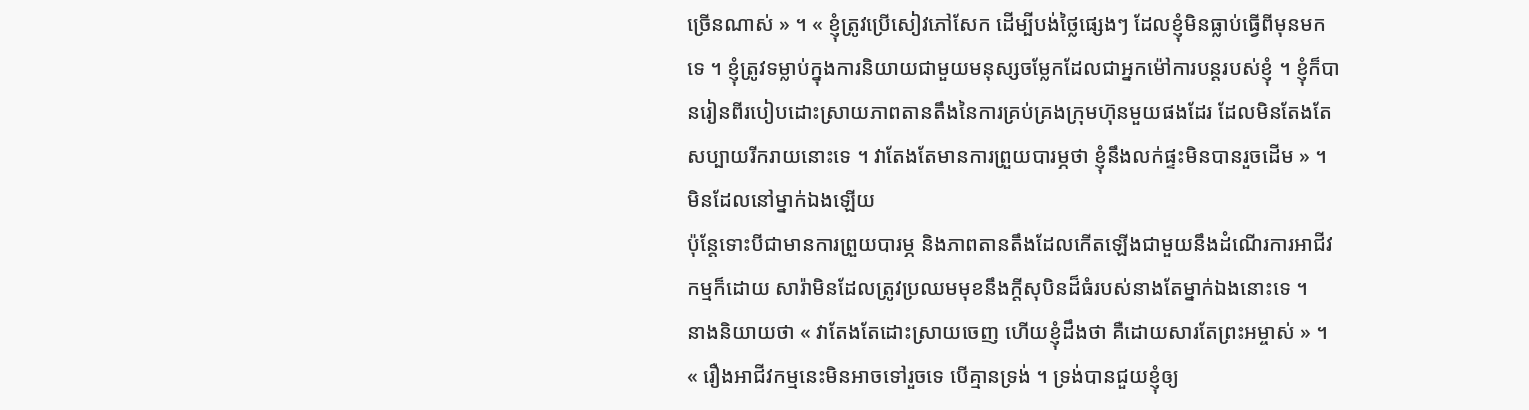ច្រើនណាស់ » ។ « ខ្ញុំត្រូវប្រើសៀវភៅសែក ដើម្បីបង់ថ្លៃផ្សេងៗ ដែលខ្ញុំមិនធ្លាប់ធ្វើពីមុនមកទេ ។ ខ្ញុំត្រូវទម្លាប់ក្នុងការនិយាយជាមួយមនុស្សចម្លែកដែលជាអ្នកម៉ៅការបន្តរបស់ខ្ញុំ ។ ខ្ញុំក៏បានរៀនពីរបៀបដោះស្រាយភាពតានតឹងនៃការគ្រប់គ្រងក្រុមហ៊ុនមួយផងដែរ ដែលមិនតែងតែសប្បាយរីករាយនោះទេ ។ វាតែងតែមានការព្រួយបារម្ភថា ខ្ញុំនឹងលក់ផ្ទះមិនបានរួចដើម » ។
មិនដែលនៅម្នាក់ឯងឡើយ
ប៉ុន្តែទោះបីជាមានការព្រួយបារម្ភ និងភាពតានតឹងដែលកើតឡើងជាមួយនឹងដំណើរការអាជីវកម្មក៏ដោយ សារ៉ាមិនដែលត្រូវប្រឈមមុខនឹងក្តីសុបិនដ៏ធំរបស់នាងតែម្នាក់ឯងនោះទេ ។
នាងនិយាយថា « វាតែងតែដោះស្រាយចេញ ហើយខ្ញុំដឹងថា គឺដោយសារតែព្រះអម្ចាស់ » ។ « រឿងអាជីវកម្មនេះមិនអាចទៅរួចទេ បើគ្មានទ្រង់ ។ ទ្រង់បានជួយខ្ញុំឲ្យ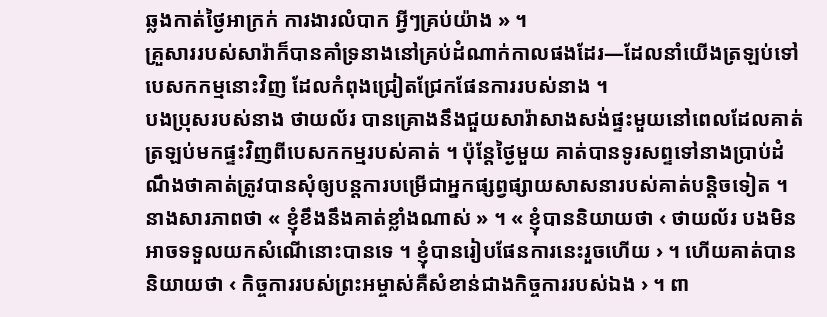ឆ្លងកាត់ថ្ងៃអាក្រក់ ការងារលំបាក អ្វីៗគ្រប់យ៉ាង » ។
គ្រួសាររបស់សារ៉ាក៏បានគាំទ្រនាងនៅគ្រប់ដំណាក់កាលផងដែរ—ដែលនាំយើងត្រឡប់ទៅបេសកកម្មនោះវិញ ដែលកំពុងជ្រៀតជ្រែកផែនការរបស់នាង ។
បងប្រុសរបស់នាង ថាយល័រ បានគ្រោងនឹងជួយសារ៉ាសាងសង់ផ្ទះមួយនៅពេលដែលគាត់ត្រឡប់មកផ្ទះវិញពីបេសកកម្មរបស់គាត់ ។ ប៉ុន្តែថ្ងៃមួយ គាត់បានទូរសព្ទទៅនាងប្រាប់ដំណឹងថាគាត់ត្រូវបានសុំឲ្យបន្តការបម្រើជាអ្នកផ្សព្វផ្សាយសាសនារបស់គាត់បន្តិចទៀត ។
នាងសារភាពថា « ខ្ញុំខឹងនឹងគាត់ខ្លាំងណាស់ » ។ « ខ្ញុំបាននិយាយថា ‹ ថាយល័រ បងមិនអាចទទួលយកសំណើនោះបានទេ ។ ខ្ញុំបានរៀបផែនការនេះរួចហើយ › ។ ហើយគាត់បាននិយាយថា ‹ កិច្ចការរបស់ព្រះអម្ចាស់គឺសំខាន់ជាងកិច្ចការរបស់ឯង › ។ ពា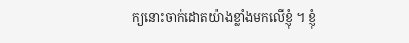ក្យនោះចាក់ដោតយ៉ាងខ្លាំងមកលើខ្ញុំ ។ ខ្ញុំ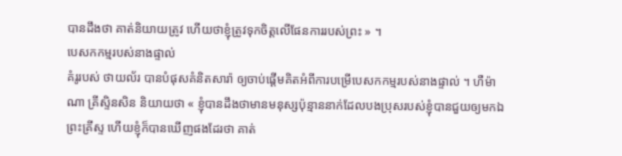បានដឹងថា គាត់និយាយត្រូវ ហើយថាខ្ញុំត្រូវទុកចិត្តលើផែនការរបស់ព្រះ » ។
បេសកកម្មរបស់នាងផ្ទាល់
គំរូរបស់ ថាយល័រ បានបំផុសគំនិតសារ៉ា ឲ្យចាប់ផ្តើមគិតអំពីការបម្រើបេសកកម្មរបស់នាងផ្ទាល់ ។ ហឺម៉ាណា គ្រីស្ទិនសិន និយាយថា « ខ្ញុំបានដឹងថាមានមនុស្សប៉ុន្មាននាក់ដែលបងប្រុសរបស់ខ្ញុំបានជួយឲ្យមកឯព្រះគ្រីស្ទ ហើយខ្ញុំក៏បានឃើញផងដែរថា គាត់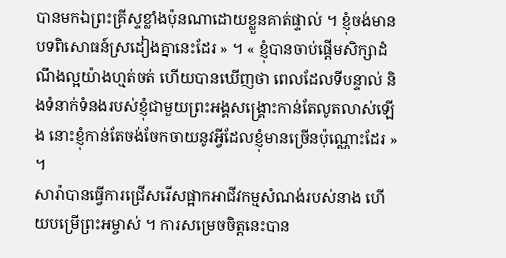បានមកឯព្រះគ្រីស្ទខ្លាំងប៉ុនណាដោយខ្លួនគាត់ផ្ទាល់ ។ ខ្ញុំចង់មានបទពិសោធន៍ស្រដៀងគ្នានេះដែរ » ។ « ខ្ញុំបានចាប់ផ្ដើមសិក្សាដំណឹងល្អយ៉ាងហ្មត់ចត់ ហើយបានឃើញថា ពេលដែលទីបន្ទាល់ និងទំនាក់ទំនងរបស់ខ្ញុំជាមួយព្រះអង្គសង្គ្រោះកាន់តែលូតលាស់ឡើង នោះខ្ញុំកាន់តែចង់ចែកចាយនូវអ្វីដែលខ្ញុំមានច្រើនប៉ុណ្ណោះដែរ » ។
សារ៉ាបានធ្វើការជ្រើសរើសផ្អាកអាជីវកម្មសំណង់របស់នាង ហើយបម្រើព្រះអម្ចាស់ ។ ការសម្រេចចិត្តនេះបាន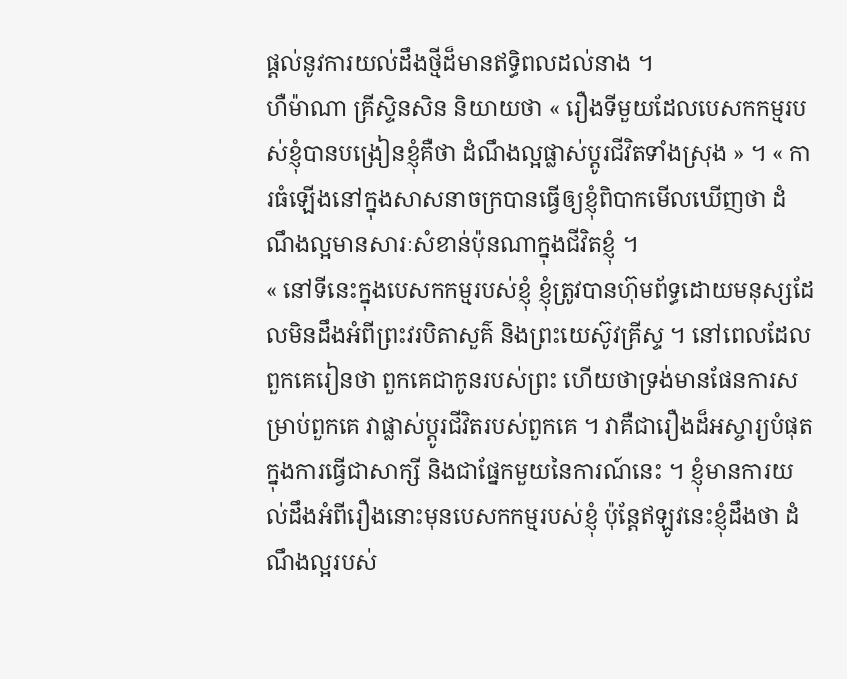ផ្តល់នូវការយល់ដឹងថ្មីដ៏មានឥទ្ធិពលដល់នាង ។
ហឺម៉ាណា គ្រីស្ទិនសិន និយាយថា « រឿងទីមួយដែលបេសកកម្មរបស់ខ្ញុំបានបង្រៀនខ្ញុំគឺថា ដំណឹងល្អផ្លាស់ប្តូរជីវិតទាំងស្រុង » ។ « ការធំឡើងនៅក្នុងសាសនាចក្របានធ្វើឲ្យខ្ញុំពិបាកមើលឃើញថា ដំណឹងល្អមានសារៈសំខាន់ប៉ុនណាក្នុងជីវិតខ្ញុំ ។
« នៅទីនេះក្នុងបេសកកម្មរបស់ខ្ញុំ ខ្ញុំត្រូវបានហ៊ុមព័ទ្ធដោយមនុស្សដែលមិនដឹងអំពីព្រះវរបិតាសួគ៌ និងព្រះយេស៊ូវគ្រីស្ទ ។ នៅពេលដែលពួកគេរៀនថា ពួកគេជាកូនរបស់ព្រះ ហើយថាទ្រង់មានផែនការសម្រាប់ពួកគេ វាផ្លាស់ប្ដូរជីវិតរបស់ពួកគេ ។ វាគឺជារឿងដ៏អស្ចារ្យបំផុតក្នុងការធ្វើជាសាក្សី និងជាផ្នែកមួយនៃការណ៍នេះ ។ ខ្ញុំមានការយល់ដឹងអំពីរឿងនោះមុនបេសកកម្មរបស់ខ្ញុំ ប៉ុន្តែឥឡូវនេះខ្ញុំដឹងថា ដំណឹងល្អរបស់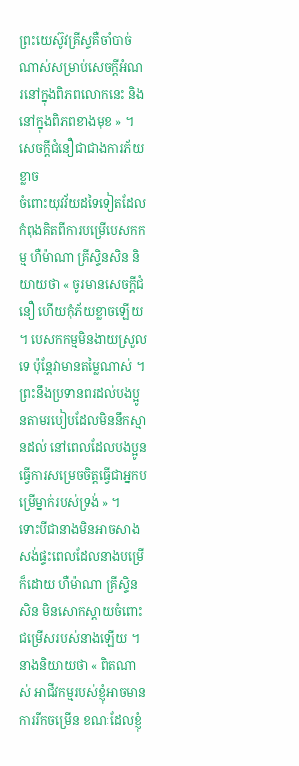ព្រះយេស៊ូវគ្រីស្ទគឺចាំបាច់ណាស់សម្រាប់សេចក្ដីអំណរនៅក្នុងពិភពលោកនេះ និងនៅក្នុងពិភពខាងមុខ » ។
សេចក្ដីជំនឿជាជាងការភ័យខ្លាច
ចំពោះយុវវ័យដទៃទៀតដែលកំពុងគិតពីការបម្រើបេសកកម្ម ហឺម៉ាណា គ្រីស្ទិនសិន និយាយថា « ចូរមានសេចក្ដីជំនឿ ហើយកុំភ័យខ្លាចឡើយ ។ បេសកកម្មមិនងាយស្រួលទេ ប៉ុន្តែវាមានតម្លៃណាស់ ។ ព្រះនឹងប្រទានពរដល់បងប្អូនតាមរបៀបដែលមិននឹកស្មានដល់ នៅពេលដែលបងប្អូនធ្វើការសម្រេចចិត្តធ្វើជាអ្នកបម្រើម្នាក់របស់ទ្រង់ » ។
ទោះបីជានាងមិនអាចសាងសង់ផ្ទះពេលដែលនាងបម្រើក៏ដោយ ហឺម៉ាណា គ្រីស្ទិនសិន មិនសោកស្តាយចំពោះជម្រើសរបស់នាងឡើយ ។ នាងនិយាយថា « ពិតណាស់ អាជីវកម្មរបស់ខ្ញុំអាចមានការរីកចម្រើន ខណៈដែលខ្ញុំ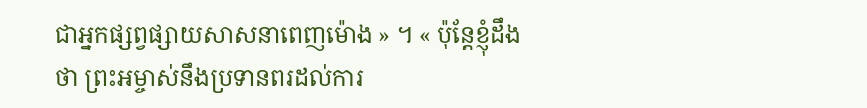ជាអ្នកផ្សព្វផ្សាយសាសនាពេញម៉ោង » ។ « ប៉ុន្តែខ្ញុំដឹងថា ព្រះអម្ចាស់នឹងប្រទានពរដល់ការ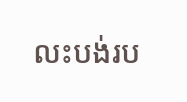លះបង់រប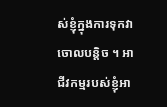ស់ខ្ញុំក្នុងការទុកវាចោលបន្តិច ។ អាជីវកម្មរបស់ខ្ញុំអា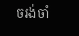ចរង់ចាំ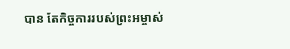បាន តែកិច្ចការរបស់ព្រះអម្ចាស់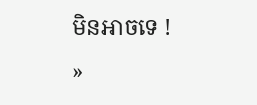មិនអាចទេ ! »